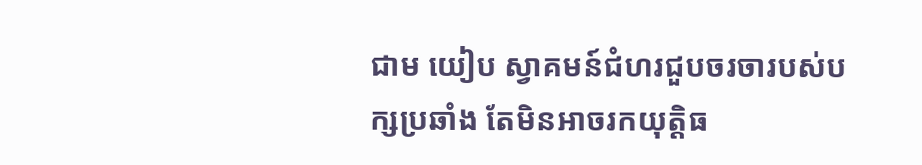ជាម យៀប ស្វាគមន៍ជំហរជួបចរចារបស់បក្សប្រឆាំង តែមិនអាចរកយុត្តិធ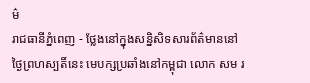ម៌
រាជធានីភ្នំពេញ - ថ្លែងនៅក្នុងសន្និសិទសារព័ត៌មាននៅថ្ងៃព្រហស្បតិ៍នេះ មេបក្សប្រឆាំងនៅកម្ពុជា លោក សម រ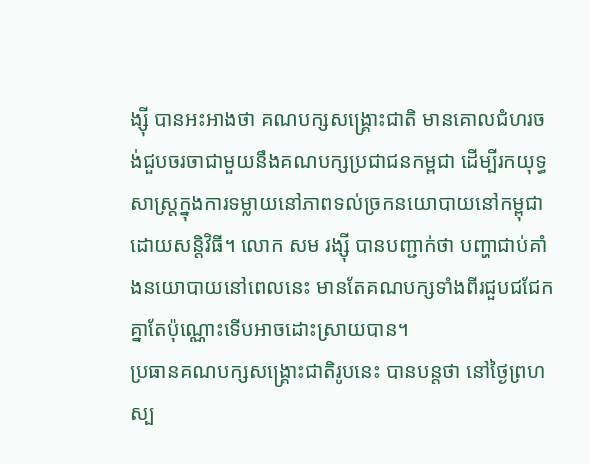ង្ស៊ី បានអះអាងថា គណបក្សសង្គ្រោះជាតិ មានគោលជំហរចង់ជួបចរចាជាមួយនឹងគណបក្សប្រជាជនកម្ពជា ដើម្បីរកយុទ្ធសាស្រ្តក្នុងការទម្លាយនៅភាពទល់ច្រកនយោបាយនៅកម្ពុជា ដោយសន្តិវិធី។ លោក សម រង្ស៊ី បានបញ្ជាក់ថា បញ្ហាជាប់គាំងនយោបាយនៅពេលនេះ មានតែគណបក្សទាំងពីរជួបជជែកគ្នាតែប៉ុណ្ណោះទើបអាចដោះស្រាយបាន។
ប្រធានគណបក្សសង្គ្រោះជាតិរូបនេះ បានបន្តថា នៅថ្ងៃព្រហស្ប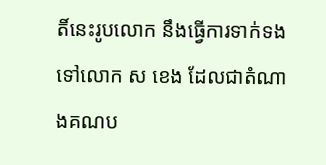តិ៍នេះរូបលោក នឹងធ្វើការទាក់ទងទៅលោក ស ខេង ដែលជាតំណាងគណប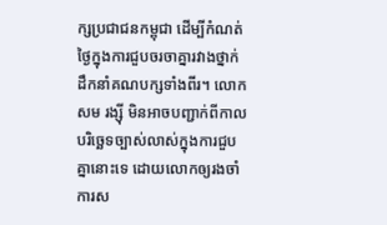ក្សប្រជាជនកម្ពុជា ដើម្បីកំណត់ថ្ងៃក្នុងការជួបចរចាគ្នារវាងថ្នាក់ដឹកនាំគណបក្សទាំងពីរ។ លោក សម រង្ស៊ី មិនអាចបញ្ជាក់ពីកាលបរិច្ឆេទច្បាស់លាស់ក្នុងការជួបគ្នានោះទេ ដោយលោកឲ្យរងចាំការស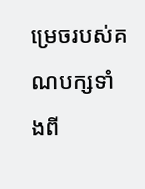ម្រេចរបស់គណបក្សទាំងពី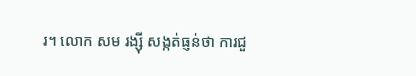រ។ លោក សម រង្ស៊ី សង្កត់ធ្ញន់ថា ការជួ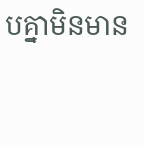បគ្នាមិនមាន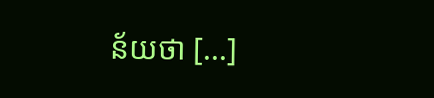ន័យថា [...]